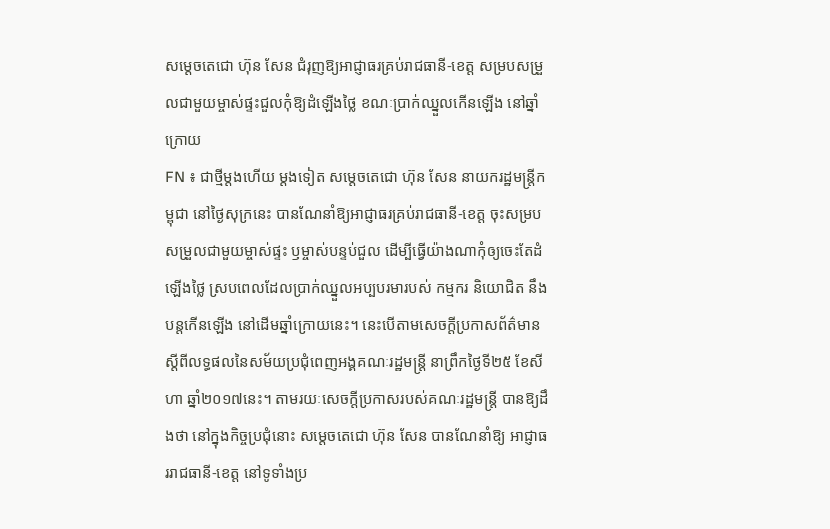សម្ដេចតេជោ ហ៊ុន សែន ជំរុញឱ្យអាជ្ញាធរគ្រប់រាជធានី-ខេត្ត សម្របសម្រួលជាមួយម្ចាស់ផ្ទះជួលកុំឱ្យដំឡើងថ្លៃ ខណៈប្រាក់ឈ្នួលកើនឡើង នៅឆ្នាំក្រោយ
FN ៖ ជាថ្មីម្តងហើយ ម្ដងទៀត សម្តេចតេជោ ហ៊ុន សែន នាយករដ្ឋមន្រ្តីកម្ពុជា នៅថ្ងៃសុក្រនេះ បានណែនាំឱ្យអាជ្ញាធរគ្រប់រាជធានី-ខេត្ត ចុះសម្របសម្រួលជាមួយម្ចាស់ផ្ទះ ឫម្ចាស់បន្ទប់ជួល ដើម្បីធ្វើយ៉ាងណាកុំឲ្យចេះតែដំឡើងថ្លៃ ស្របពេលដែលប្រាក់ឈ្នួលអប្បបរមារបស់ កម្មករ និយោជិត នឹងបន្តកើនឡើង នៅដើមឆ្នាំក្រោយនេះ។ នេះបើតាមសេចក្ដីប្រកាសព័ត៌មាន ស្ដីពីលទ្ធផលនៃសម័យប្រជុំពេញអង្គគណៈរដ្ឋមន្ដ្រី នាព្រឹកថ្ងៃទី២៥ ខែសីហា ឆ្នាំ២០១៧នេះ។ តាមរយៈសេចក្តីប្រកាសរបស់គណៈរដ្ឋមន្រ្តី បានឱ្យដឹងថា នៅក្នុងកិច្ចប្រជុំនោះ សម្តេចតេជោ ហ៊ុន សែន បានណែនាំឱ្យ អាជ្ញាធររាជធានី-ខេត្ត នៅទូទាំងប្រ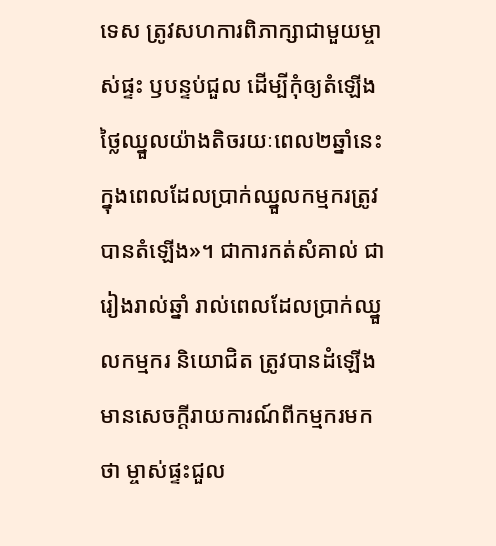ទេស ត្រូវសហការពិភាក្សាជាមួយម្ចាស់ផ្ទះ ឫបន្ទប់ជួល ដើម្បីកុំឲ្យតំឡើងថ្លៃឈ្នួលយ៉ាងតិចរយៈពេល២ឆ្នាំនេះ ក្នុងពេលដែលប្រាក់ឈ្នួលកម្មករត្រូវបានតំឡើង»។ ជាការកត់សំគាល់ ជារៀងរាល់ឆ្នាំ រាល់ពេលដែលប្រាក់ឈ្នួលកម្មករ និយោជិត ត្រូវបានដំឡើង មានសេចក្តីរាយការណ៍ពីកម្មករមកថា ម្ចាស់ផ្ទះជួល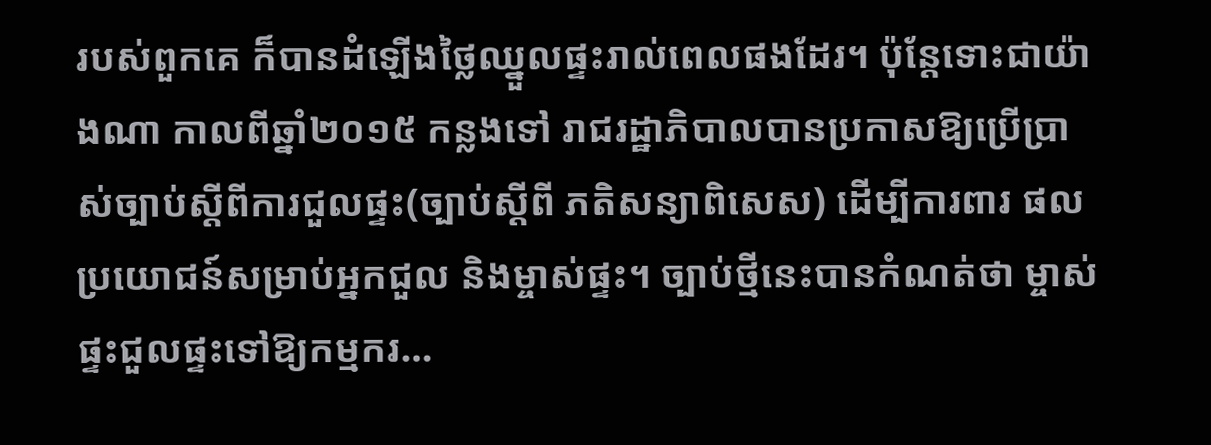របស់ពួកគេ ក៏បានដំឡើងថ្លៃឈ្នួលផ្ទះរាល់ពេលផងដែរ។ ប៉ុន្តែទោះជាយ៉ាងណា កាលពីឆ្នាំ២០១៥ កន្លងទៅ រាជរដ្ឋាភិបាលបានប្រកាសឱ្យប្រើប្រាស់ច្បាប់ស្តីពីការជួលផ្ទះ(ច្បាប់ស្តីពី ភតិសន្យាពិសេស) ដើម្បីការពារ ផលប្រយោជន៍សម្រាប់អ្នកជួល និងម្ចាស់ផ្ទះ។ ច្បាប់ថ្មីនេះបានកំណត់ថា ម្ចាស់ផ្ទះជួលផ្ទះទៅឱ្យកម្មករ…